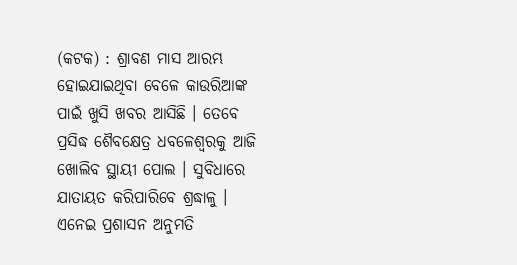(କଟକ) : ଶ୍ରାବଣ ମାସ ଆରମ୍ଭ ହୋଇଯାଇଥିବା ବେଳେ କାଉରିଆଙ୍କ ପାଇଁ ଖୁସି ଖବର ଆସିଛି । ତେବେ ପ୍ରସିଦ୍ଧ ଶୈବକ୍ଷେତ୍ର ଧବଳେଶ୍ୱରକୁ ଆଜି ଖୋଲିବ ସ୍ଥାୟୀ ପୋଲ । ସୁବିଧାରେ ଯାତାୟତ କରିପାରିବେ ଶ୍ରଦ୍ଧାଳୁ । ଏନେଇ ପ୍ରଶାସନ ଅନୁମତି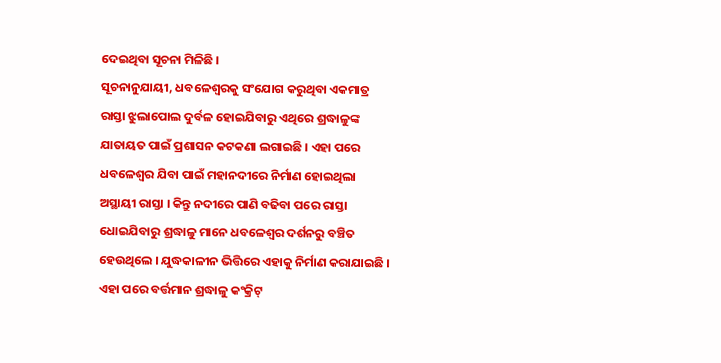ଦେଇଥିବା ସୂଚନା ମିଳିଛି ।
ସୂଚନାନୁଯାୟୀ, ଧବଳେଶ୍ୱରକୁ ସଂଯୋଗ କରୁଥିବା ଏକମାତ୍ର ରାସ୍ତା ଝୁଲାପୋଲ ଦୁର୍ବଳ ହୋଇଯିବାରୁ ଏଥିରେ ଶ୍ରଦ୍ଧାଳୁଙ୍କ ଯାତାୟତ ପାଇଁ ପ୍ରଶାସନ କଟକଣା ଲଗାଇଛି । ଏହା ପରେ ଧବଳେଶ୍ୱର ଯିବା ପାଇଁ ମହାନଦୀରେ ନିର୍ମାଣ ହୋଇଥିଲା ଅସ୍ଥାୟୀ ରାସ୍ତା । କିନ୍ତୁ ନଦୀରେ ପାଣି ବଢିବା ପରେ ରାସ୍ତା ଧୋଇଯିବାରୁ ଶ୍ରଦ୍ଧାଳୁ ମାନେ ଧବଳେଶ୍ୱର ଦର୍ଶନରୁ ବଞ୍ଚିତ ହେଉଥିଲେ । ଯୁଦ୍ଧକାଳୀନ ଭିତ୍ତିରେ ଏହାକୁ ନିର୍ମାଣ କରାଯାଇଛି । ଏହା ପରେ ବର୍ତ୍ତମାନ ଶ୍ରଦ୍ଧାଳୁ କଂକ୍ରିଟ୍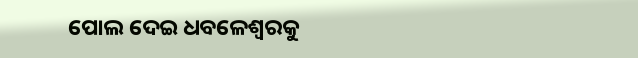ପୋଲ ଦେଇ ଧବଳେଶ୍ୱରକୁ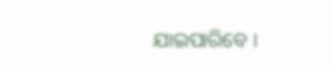ଯାଇପାରିବେ ।